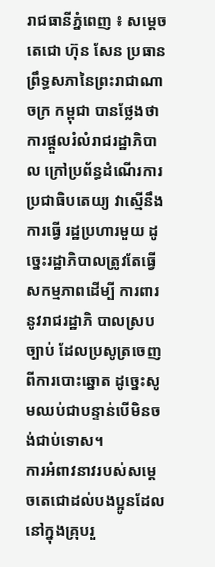រាជធានីភ្នំពេញ ៖ សម្ដេចតេជោ ហ៊ុន សែន ប្រធានព្រឹទ្ធសភានៃព្រះរាជាណាចក្រ កម្ពុជា បានថ្លែងថា ការផ្ដួលរំលំរាជរដ្ឋាភិបាល ក្រៅប្រព័ន្ធដំណើរការប្រជាធិបតេយ្យ វាស្មើនឹងការធ្វើ រដ្ឋប្រហារមួយ ដូច្នេះរដ្ឋាភិបាលត្រូវតែធ្វើសកម្មភាពដើម្បី ការពារនូវរាជរដ្ឋាភិ បាលស្របច្បាប់ ដែលប្រសូត្រចេញពីការបោះឆ្នោត ដូច្នេះសូមឈប់ជាបន្ទាន់បើមិនចង់ជាប់ទោស។
ការអំពាវនាវរបស់សម្តេចតេជោដល់បងប្អូនដែលនៅក្នុងគ្រុបរួ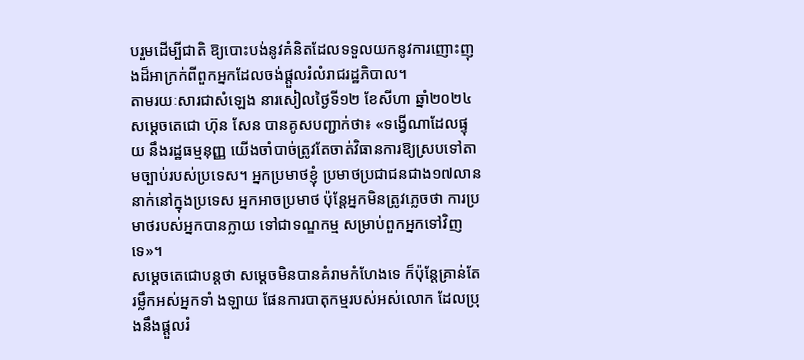បរួមដើម្បីជាតិ ឱ្យបោះបង់នូវគំនិតដែលទទួលយកនូវការញោះញុងដ៏អាក្រក់ពីពួកអ្នកដែលចង់ផ្ដួលរំលំរាជរដ្ឋភិបាល។
តាមរយៈសារជាសំឡេង នារសៀលថ្ងៃទី១២ ខែសីហា ឆ្នាំ២០២៤ សម្ដេចតេជោ ហ៊ុន សែន បានគូសបញ្ជាក់ថា៖ «ទង្វើណាដែលផ្ទុយ នឹងរដ្ឋធម្មនុញ្ញ យើងចាំបាច់ត្រូវតែចាត់វិធានការឱ្យស្របទៅតាមច្បាប់របស់ប្រទេស។ អ្នកប្រមាថខ្ញុំ ប្រមាថប្រជាជនជាង១៧លាន នាក់នៅក្នុងប្រទេស អ្នកអាចប្រមាថ ប៉ុន្តែអ្នកមិនត្រូវភ្លេចថា ការប្រមាថរបស់អ្នកបានក្លាយ ទៅជាទណ្ឌកម្ម សម្រាប់ពួកអ្នកទៅវិញទេ»។
សម្ដេចតេជោបន្តថា សម្ដេចមិនបានគំរាមកំហែងទេ ក៏ប៉ុន្តែគ្រាន់តែរម្លឹកអស់អ្នកទាំ ងឡាយ ផែនការបាតុកម្មរបស់អស់លោក ដែលប្រុងនឹងផ្ដួលរំ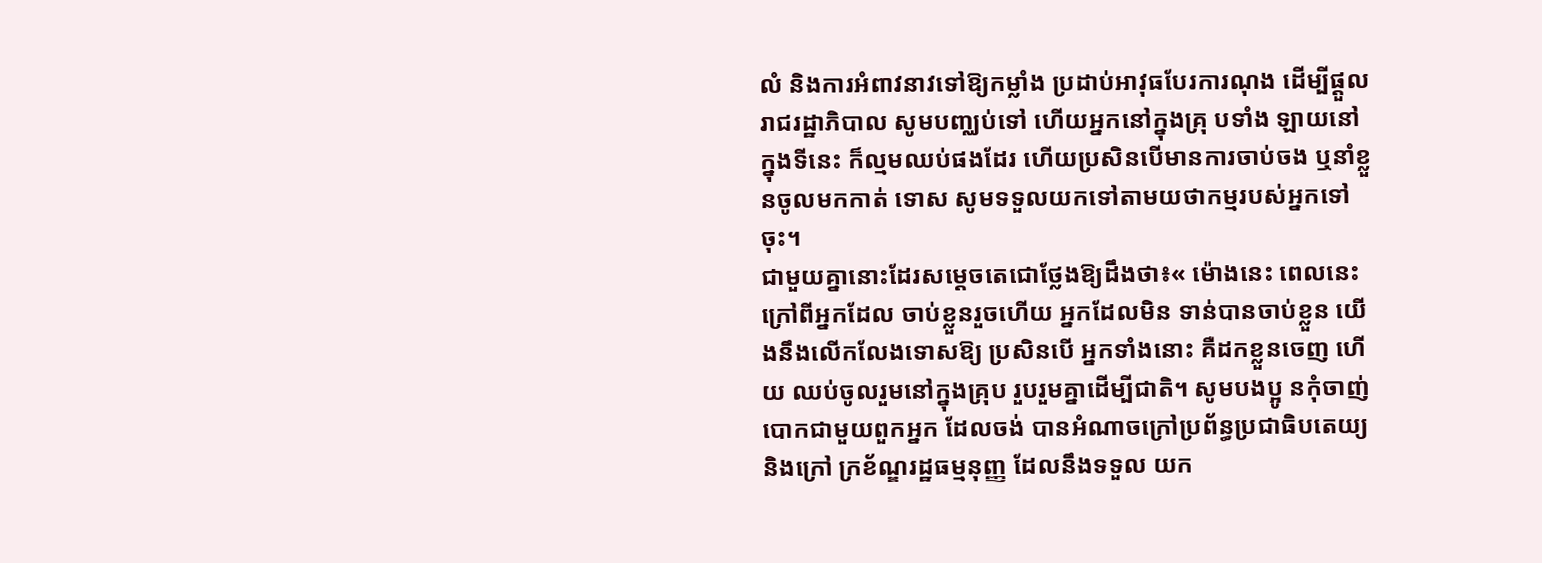លំ និងការអំពាវនាវទៅឱ្យកម្លាំង ប្រដាប់អាវុធបែរការណុង ដើម្បីផ្ដួលរាជរដ្ឋាភិបាល សូមបញ្ឈប់ទៅ ហើយអ្នកនៅក្នុងគ្រុ បទាំង ឡាយនៅ ក្នុងទីនេះ ក៏ល្មមឈប់ផងដែរ ហើយប្រសិនបើមានការចាប់ចង ឬនាំខ្លួនចូលមកកាត់ ទោស សូមទទួលយកទៅតាមយថាកម្មរបស់អ្នកទៅចុះ។
ជាមួយគ្នានោះដែរសម្ដេចតេជោថ្លែងឱ្យដឹងថា៖« ម៉ោងនេះ ពេលនេះ ក្រៅពីអ្នកដែល ចាប់ខ្លួនរួចហើយ អ្នកដែលមិន ទាន់បានចាប់ខ្លួន យើងនឹងលើកលែងទោសឱ្យ ប្រសិនបើ អ្នកទាំងនោះ គឺដកខ្លួនចេញ ហើយ ឈប់ចូលរួមនៅក្នុងគ្រុប រួបរួមគ្នាដើម្បីជាតិ។ សូមបងប្អូ នកុំចាញ់បោកជាមួយពួកអ្នក ដែលចង់ បានអំណាចក្រៅប្រព័ន្ធប្រជាធិបតេយ្យ និងក្រៅ ក្រខ័ណ្ឌរដ្ឋធម្មនុញ្ញ ដែលនឹងទទួល យក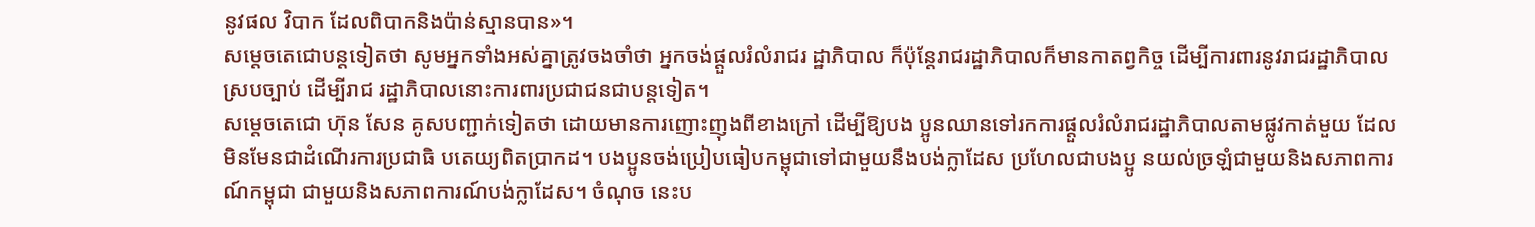នូវផល វិបាក ដែលពិបាកនិងប៉ាន់ស្មានបាន»។
សម្តេចតេជោបន្តទៀតថា សូមអ្នកទាំងអស់គ្នាត្រូវចងចាំថា អ្នកចង់ផ្ដួលរំលំរាជរ ដ្ឋាភិបាល ក៏ប៉ុន្តែរាជរដ្ឋាភិបាលក៏មានកាតព្វកិច្ច ដើម្បីការពារនូវរាជរដ្ឋាភិបាលស្របច្បាប់ ដើម្បីរាជ រដ្ឋាភិបាលនោះការពារប្រជាជនជាបន្តទៀត។
សម្ដេចតេជោ ហ៊ុន សែន គូសបញ្ជាក់ទៀតថា ដោយមានការញោះញុងពីខាងក្រៅ ដើម្បីឱ្យបង ប្អូនឈានទៅរកការផ្ដួលរំលំរាជរដ្ឋាភិបាលតាមផ្លូវកាត់មួយ ដែលមិនមែនជាដំណើរការប្រជាធិ បតេយ្យពិតប្រាកដ។ បងប្អូនចង់ប្រៀបធៀបកម្ពុជាទៅជាមួយនឹងបង់ក្លាដែស ប្រហែលជាបងប្អូ នយល់ច្រឡំជាមួយនិងសភាពការណ៍កម្ពុជា ជាមួយនិងសភាពការណ៍បង់ក្លាដែស។ ចំណុច នេះប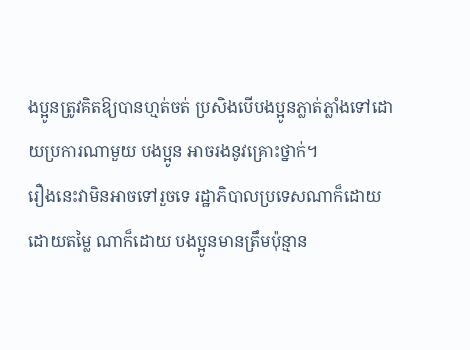ងប្អូនត្រូវគិតឱ្យបានហ្មត់ចត់ ប្រសិងបើបងប្អូនភ្លាត់ភ្លាំងទៅដោយប្រការណាមួយ បងប្អូន អាចរងនូវគ្រោះថ្នាក់។
រឿងនេះវាមិនអាចទៅរួចទេ រដ្ឋាភិបាលប្រទេសណាក៏ដោយ ដោយតម្លៃ ណាក៏ដោយ បងប្អូនមានត្រឹមប៉ុន្មាន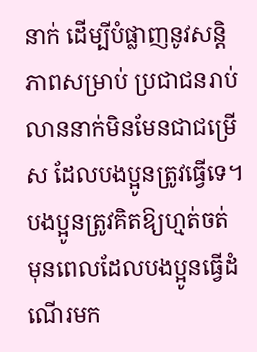នាក់ ដើម្បីបំផ្លាញនូវសន្តិភាពសម្រាប់ ប្រជាជនរាប់លាននាក់មិនមែនជាជម្រើស ដែលបងប្អូនត្រូវធ្វើទេ។ បងប្អូនត្រូវគិតឱ្យហ្មត់ចត់ មុនពេលដែលបងប្អូនធ្វើដំណើរមក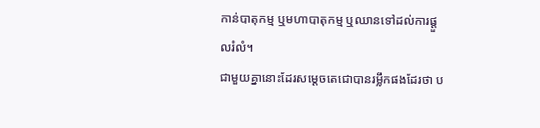កាន់បាតុកម្ម ឬមហាបាតុកម្ម ឬឈានទៅដល់ការផ្ដួលរំលំ។
ជាមួយគ្នានោះដែរសម្តេចតេជោបានរម្លឹកផងដែរថា ប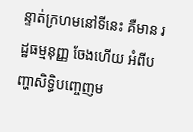ន្ទាត់ក្រហមនៅទីនេះ គឺមាន រដ្ឋធម្មនុញ្ញ ចែងហើយ អំពីបញ្ហាសិទ្ធិបញ្ចេញម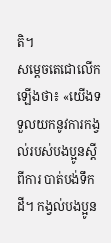តិ។
សម្ដេចតេជោលើកឡើងថា៖ «យើងទទួលយកនូវការកង្វល់របស់បងប្អូនស្ដីពីការ បាត់បង់ទឹកដី។ កង្វល់បងប្អូន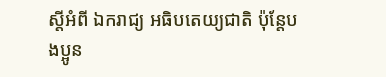ស្ដីអំពី ឯករាជ្យ អធិបតេយ្យជាតិ ប៉ុន្តែបងប្អូន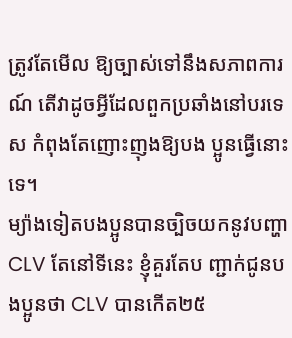ត្រូវតែមើល ឱ្យច្បាស់ទៅនឹងសភាពការណ៍ តើវាដូចអ្វីដែលពួកប្រឆាំងនៅបរទេស កំពុងតែញោះញុងឱ្យបង ប្អូនធ្វើនោះទេ។
ម្យ៉ាងទៀតបងប្អូនបានច្បិចយកនូវបញ្ហា CLV តែនៅទីនេះ ខ្ញុំគួរតែប ញ្ជាក់ជូនបងប្អូនថា CLV បានកើត២៥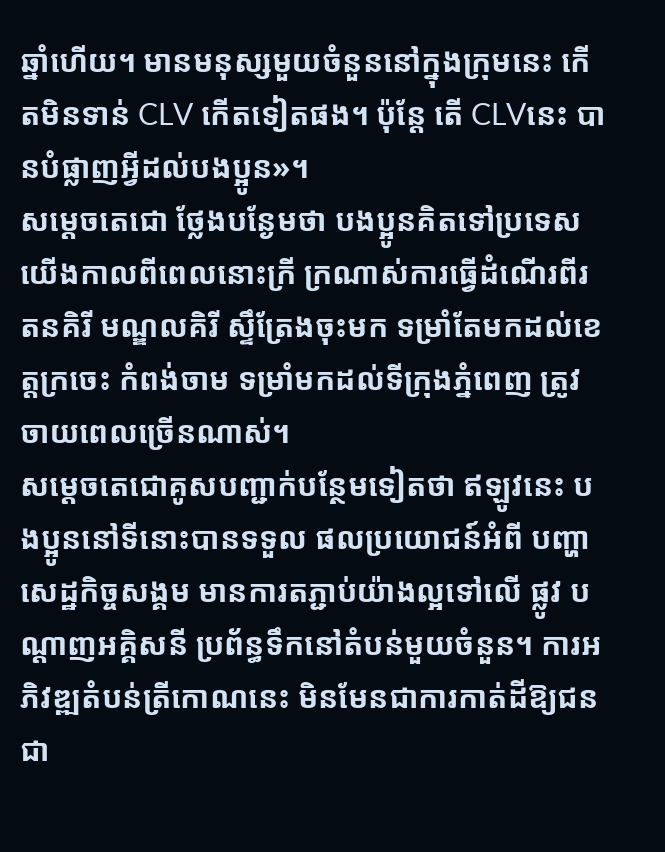ឆ្នាំហើយ។ មានមនុស្សមួយចំនួននៅក្នុងក្រុមនេះ កើតមិនទាន់ CLV កើតទៀតផង។ ប៉ុន្តែ តើ CLVនេះ បានបំផ្លាញអ្វីដល់បងប្អូន»។
សម្ដេចតេជោ ថ្លែងបន្ងែមថា បងប្អូនគិតទៅប្រទេសយើងកាលពីពេលនោះក្រី ក្រណាស់ការធ្វើដំណើរពីរតនគិរី មណ្ឌលគិរី ស្ទឹត្រែងចុះមក ទម្រាំតែមកដល់ខេត្តក្រចេះ កំពង់ចាម ទម្រាំមកដល់ទីក្រុងភ្នំពេញ ត្រូវចាយពេលច្រើនណាស់។
សម្ដេចតេជោគូសបញ្ជាក់បន្ថែមទៀតថា ឥឡូវនេះ បងប្អូននៅទីនោះបានទទួល ផលប្រយោជន៍អំពី បញ្ហាសេដ្ឋកិច្ចសង្គម មានការតភ្ជាប់យ៉ាងល្អទៅលើ ផ្លូវ បណ្ដាញអគ្គិសនី ប្រព័ន្ធទឹកនៅតំបន់មួយចំនួន។ ការអភិវឌ្ឍតំបន់ត្រីកោណនេះ មិនមែនជាការកាត់ដីឱ្យជនជា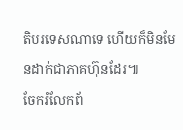តិបរទេសណាទេ ហើយក៏មិនមែនដាក់ជាភាគហ៊ុនដែរ៕
ចែករំលែកព័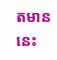តមាននេះ